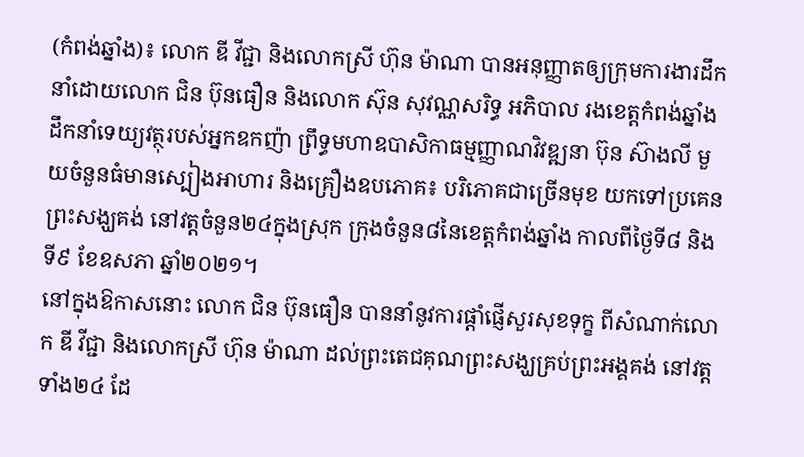(កំពង់ឆ្នាំង)៖ លោក ឌី វីជ្ជា និងលោកស្រី ហ៊ុន ម៉ាណា បានអនុញ្ញាតឲ្យក្រុមការងារដឹកនាំដោយលោក ជិន ប៊ុនធឿន និងលោក ស៊ុន សុវណ្ណសរិទ្ធ អភិបាល រងខេត្តកំពង់ឆ្នាំង ដឹកនាំទេយ្យវត្ថុរបស់អ្នកឧកញ៉ា ព្រឹទ្ធមហាឧបាសិកាធម្មញ្ញាណវិវឌ្ឍនា ប៊ុន ស៊ាងលី មួយចំនួនធំមានស្បៀងអាហារ និងគ្រឿងឧបភោគ៖ បរិភោគជាច្រើនមុខ យកទៅប្រគេនព្រះសង្ឃគង់ នៅវត្តចំនួន២៤ក្នុងស្រុក ក្រុងចំនួន៨នៃខេត្តកំពង់ឆ្នាំង កាលពីថ្ងៃទី៨ និងទី៩ ខែឧសភា ឆ្នាំ២០២១។
នៅក្នុងឱកាសនោះ លោក ជិន ប៊ុនធឿន បាននាំនូវការផ្ដាំផ្ញើសួរសុខទុក្ខ ពីសំណាក់លោក ឌី វីជ្ជា និងលោកស្រី ហ៊ុន ម៉ាណា ដល់ព្រះតេជគុណព្រះសង្ឃគ្រប់ព្រះអង្គគង់ នៅវត្តទាំង២៤ ដែ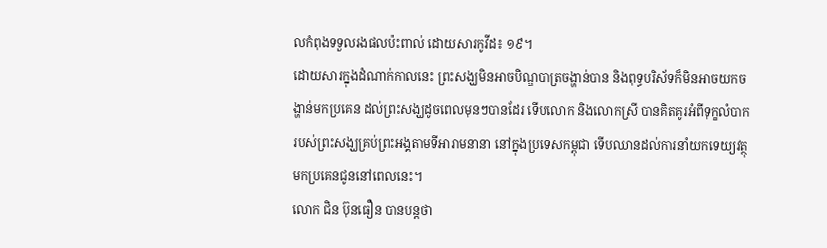លកំពុងទទួលរងផលប៉ះពាល់ ដោយសារកូវីដ៖ ១៩។
ដោយសារក្នុងដំណាក់កាលនេះ ព្រះសង្ឃមិនអាចបិណ្ឌបាត្រចង្ហាន់បាន និងពុទ្ធបរិស័ទក៏មិនអាចយកចង្ហាន់មកប្រគេន ដល់ព្រះសង្ឃដូចពេលមុនៗបានដែរ ទើបលោក និងលោកស្រី បានគិតគូរអំពីទុក្ខលំបាករបស់ព្រះសង្ឃគ្រប់ព្រះអង្គតាមទីអារាមនានា នៅក្នុងប្រទេសកម្ពុជា ទើបឈានដល់ការនាំយកទេយ្យវត្ថុមកប្រគេនជូននៅពេលនេះ។
លោក ជិន ប៊ុនធឿន បានបន្តថា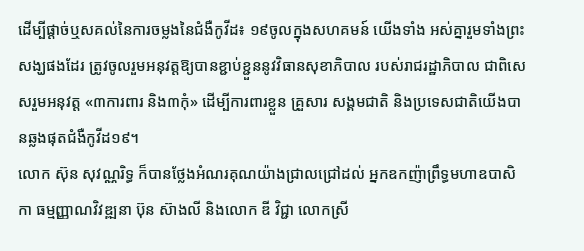ដើម្បីផ្តាច់ឬសគល់នៃការចម្លងនៃជំងឺកូវីដ៖ ១៩ចូលក្នុងសហគមន៍ យើងទាំង អស់គ្នារួមទាំងព្រះសង្ឃផងដែរ ត្រូវចូលរួមអនុវត្តឱ្យបានខ្ជាប់ខ្ជួននូវវិធានសុខាភិបាល របស់រាជរដ្ឋាភិបាល ជាពិសេសរួមអនុវត្ត «៣ការពារ និង៣កុំ» ដើម្បីការពារខ្លួន គ្រួសារ សង្គមជាតិ និងប្រទេសជាតិយើងបានឆ្លងផុតជំងឺកូវីដ១៩។
លោក ស៊ុន សុវណ្ណរិទ្ធ ក៏បានថ្លែងអំណរគុណយ៉ាងជ្រាលជ្រៅដល់ អ្នកឧកញ៉ាព្រឹទ្ធមហាឧបាសិកា ធម្មញ្ញាណវិវឌ្ឍនា ប៊ុន ស៊ាងលី និងលោក ឌី វិជ្ជា លោកស្រី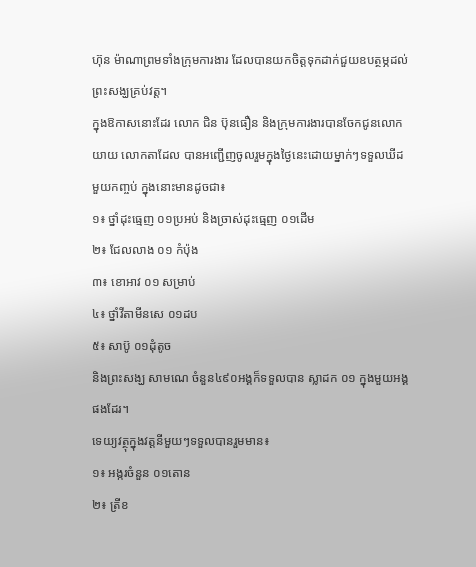ហ៊ុន ម៉ាណាព្រមទាំងក្រុមការងារ ដែលបានយកចិត្តទុកដាក់ជួយឧបត្ថម្ភដល់ព្រះសង្ឃគ្រប់វត្ត។
ក្នុងឱកាសនោះដែរ លោក ជិន ប៊ុនធឿន និងក្រុមការងារបានចែកជូនលោកយាយ លោកតាដែល បានអញ្ជើញចូលរួមក្នុងថ្ងៃនេះដោយម្នាក់ៗទទួលឃីដមួយកញ្ចប់ ក្នុងនោះមានដូចជា៖
១៖ ថ្នាំដុះធ្មេញ ០១ប្រអប់ និងច្រាស់ដុះធ្មេញ ០១ដើម
២៖ ជែលលាង ០១ កំប៉ុង
៣៖ ខោអាវ ០១ សម្រាប់
៤៖ ថ្នាំវីតាមីនសេ ០១ដប
៥៖ សាប៊ូ ០១ដុំតូច
និងព្រះសង្ឃ សាមណេ ចំនួន៤៩០អង្គក៏ទទួលបាន ស្លាដក ០១ ក្នុងមួយអង្គផងដែរ។
ទេយ្យវត្ថុក្នុងវត្តនីមួយៗទទួលបានរួមមាន៖
១៖ អង្ករចំនួន ០១តោន
២៖ ត្រីខ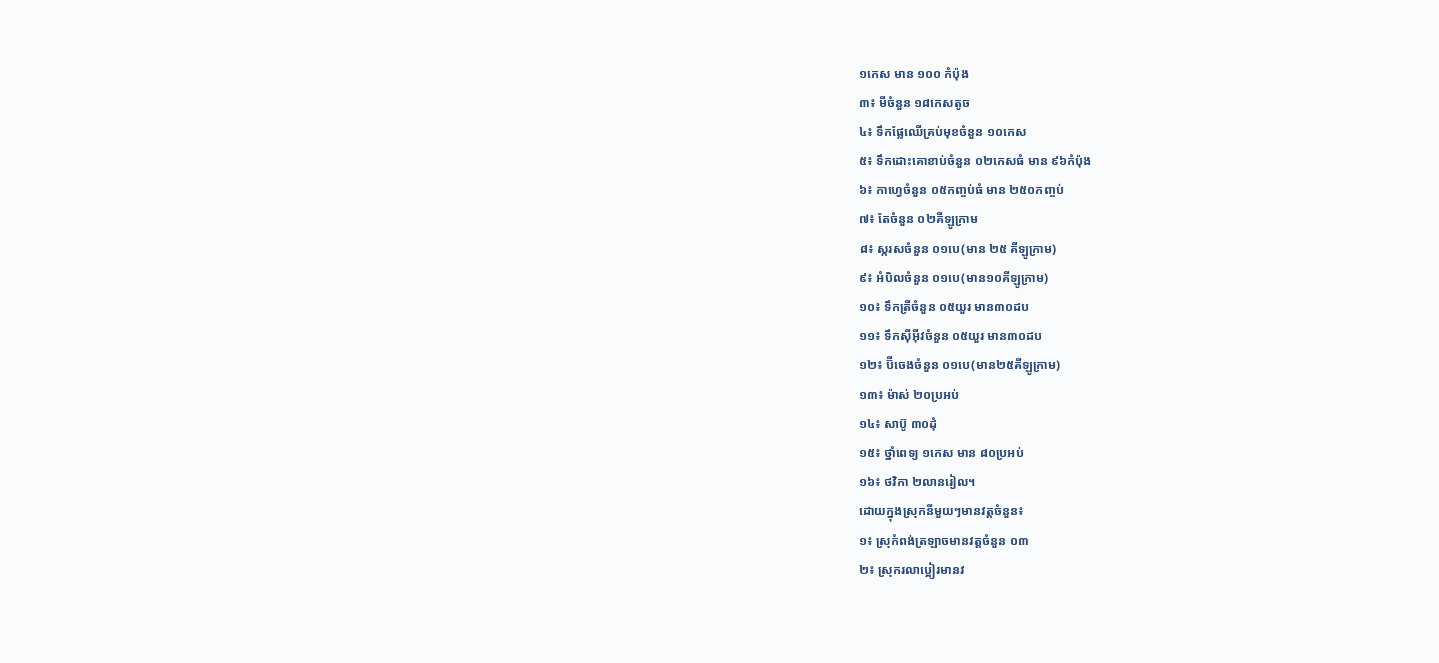១កេស មាន ១០០ កំប៉ុង
៣៖ មីចំនួន ១៨កេសតូច
៤៖ ទឹកផ្លែឈើគ្រប់មុខចំនួន ១០កេស
៥៖ ទឹកដោះគោខាប់ចំនួន ០២កេសធំ មាន ៩៦កំប៉ុង
៦៖ កាហ្វេចំនួន ០៥កញ្ចប់ធំ មាន ២៥០កញ្ចប់
៧៖ តែចំនួន ០២គីឡូក្រាម
៨៖ ស្ករសចំនួន ០១បេ(មាន ២៥ គីឡូក្រាម)
៩៖ អំបិលចំនួន ០១បេ(មាន១០គីឡូក្រាម)
១០៖ ទឹកត្រីចំនួន ០៥យួរ មាន៣០ដប
១១៖ ទឹកស៊ីអ៊ីវចំនួន ០៥យួរ មាន៣០ដប
១២៖ ប៊ីចេងចំនួន ០១បេ(មាន២៥គីឡូក្រាម)
១៣៖ ម៉ាស់ ២០ប្រអប់
១៤៖ សាប៊ូ ៣០ដុំ
១៥៖ ថ្នាំពេទ្យ ១កេស មាន ៨០ប្រអប់
១៦៖ ថវិកា ២លានរៀល។
ដោយក្នុងស្រុកនីមួយៗមានវត្តចំនួន៖
១៖ ស្រុកំពង់ត្រឡាចមានវត្តចំនួន ០៣
២៖ ស្រុករលាប្អៀរមានវ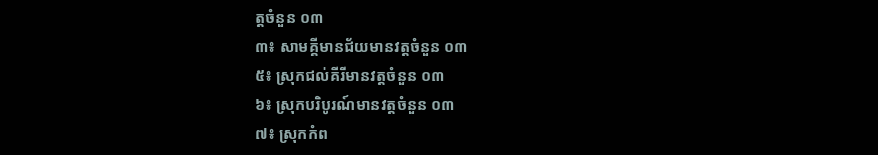ត្តចំនួន ០៣
៣៖ សាមគ្គីមានជ័យមានវត្តចំនួន ០៣
៥៖ ស្រុកជល់គីរីមានវត្តចំនួន ០៣
៦៖ ស្រុកបរិបូរណ៍មានវត្តចំនួន ០៣
៧៖ ស្រុកកំព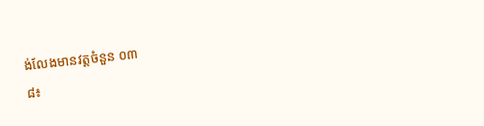ង់លែងមានវត្តចំនួន ០៣
៨៖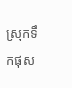ស្រុកទឹកផុស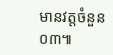មានវត្តចំនួន ០៣៕